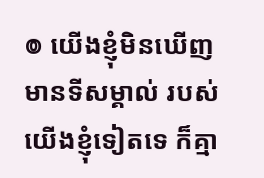៙ យើងខ្ញុំមិនឃើញមានទីសម្គាល់ របស់យើងខ្ញុំទៀតទេ ក៏គ្មា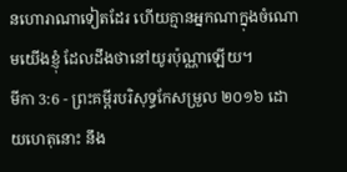នហោរាណាទៀតដែរ ហើយគ្មានអ្នកណាក្នុងចំណោមយើងខ្ញុំ ដែលដឹងថានៅយូរប៉ុណ្ណាឡើយ។
មីកា 3:6 - ព្រះគម្ពីរបរិសុទ្ធកែសម្រួល ២០១៦ ដោយហេតុនោះ នឹង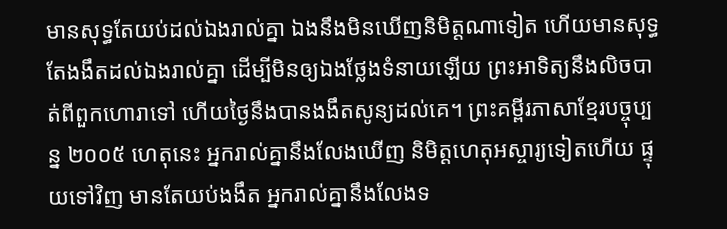មានសុទ្ធតែយប់ដល់ឯងរាល់គ្នា ឯងនឹងមិនឃើញនិមិត្តណាទៀត ហើយមានសុទ្ធតែងងឹតដល់ឯងរាល់គ្នា ដើម្បីមិនឲ្យឯងថ្លែងទំនាយឡើយ ព្រះអាទិត្យនឹងលិចបាត់ពីពួកហោរាទៅ ហើយថ្ងៃនឹងបានងងឹតសូន្យដល់គេ។ ព្រះគម្ពីរភាសាខ្មែរបច្ចុប្បន្ន ២០០៥ ហេតុនេះ អ្នករាល់គ្នានឹងលែងឃើញ និមិត្តហេតុអស្ចារ្យទៀតហើយ ផ្ទុយទៅវិញ មានតែយប់ងងឹត អ្នករាល់គ្នានឹងលែងទ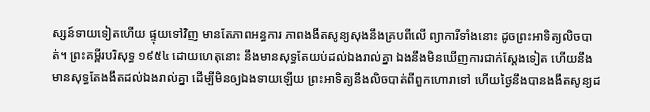ស្សន៍ទាយទៀតហើយ ផ្ទុយទៅវិញ មានតែភាពអន្ធការ ភាពងងឹតសូន្យសុងនឹងគ្របពីលើ ព្យាការីទាំងនោះ ដូចព្រះអាទិត្យលិចបាត់។ ព្រះគម្ពីរបរិសុទ្ធ ១៩៥៤ ដោយហេតុនោះ នឹងមានសុទ្ធតែយប់ដល់ឯងរាល់គ្នា ឯងនឹងមិនឃើញការជាក់ស្តែងទៀត ហើយនឹងមានសុទ្ធតែងងឹតដល់ឯងរាល់គ្នា ដើម្បីមិនឲ្យឯងទាយឡើយ ព្រះអាទិត្យនឹងលិចបាត់ពីពួកហោរាទៅ ហើយថ្ងៃនឹងបានងងឹតសូន្យដ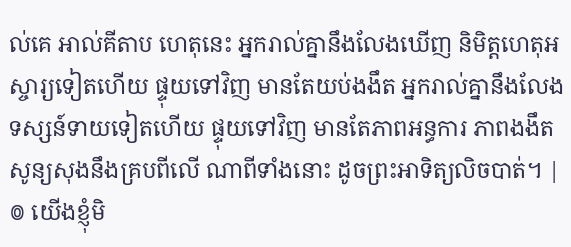ល់គេ អាល់គីតាប ហេតុនេះ អ្នករាល់គ្នានឹងលែងឃើញ និមិត្តហេតុអស្ចារ្យទៀតហើយ ផ្ទុយទៅវិញ មានតែយប់ងងឹត អ្នករាល់គ្នានឹងលែងទស្សន៍ទាយទៀតហើយ ផ្ទុយទៅវិញ មានតែភាពអន្ធការ ភាពងងឹតសូន្យសុងនឹងគ្របពីលើ ណាពីទាំងនោះ ដូចព្រះអាទិត្យលិចបាត់។ |
៙ យើងខ្ញុំមិ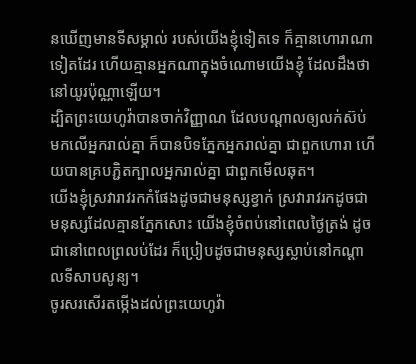នឃើញមានទីសម្គាល់ របស់យើងខ្ញុំទៀតទេ ក៏គ្មានហោរាណាទៀតដែរ ហើយគ្មានអ្នកណាក្នុងចំណោមយើងខ្ញុំ ដែលដឹងថានៅយូរប៉ុណ្ណាឡើយ។
ដ្បិតព្រះយេហូវ៉ាបានចាក់វិញ្ញាណ ដែលបណ្ដាលឲ្យលក់ស៊ប់មកលើអ្នករាល់គ្នា ក៏បានបិទភ្នែកអ្នករាល់គ្នា ជាពួកហោរា ហើយបានគ្របភ្ជិតក្បាលអ្នករាល់គ្នា ជាពួកមើលឆុត។
យើងខ្ញុំស្រវារាវរកកំផែងដូចជាមនុស្សខ្វាក់ ស្រវារាវរកដូចជាមនុស្សដែលគ្មានភ្នែកសោះ យើងខ្ញុំចំពប់នៅពេលថ្ងៃត្រង់ ដូចជានៅពេលព្រលប់ដែរ ក៏ប្រៀបដូចជាមនុស្សស្លាប់នៅកណ្ដាលទីសាបសូន្យ។
ចូរសរសើរតម្កើងដល់ព្រះយេហូវ៉ា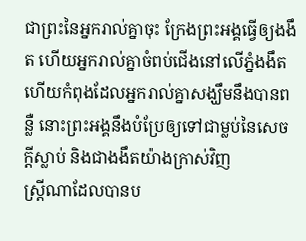ជាព្រះនៃអ្នករាល់គ្នាចុះ ក្រែងព្រះអង្គធ្វើឲ្យងងឹត ហើយអ្នករាល់គ្នាចំពប់ជើងនៅលើភ្នំងងឹត ហើយកំពុងដែលអ្នករាល់គ្នាសង្ឃឹមនឹងបានពន្លឺ នោះព្រះអង្គនឹងបំប្រែឲ្យទៅជាម្លប់នៃសេចក្ដីស្លាប់ និងជាងងឹតយ៉ាងក្រាស់វិញ
ស្ត្រីណាដែលបានប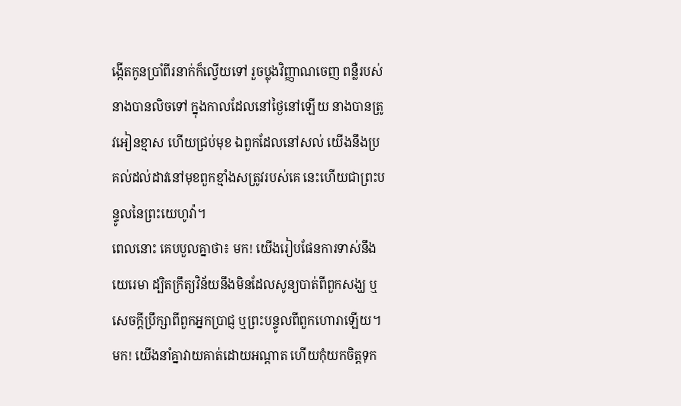ង្កើតកូនប្រាំពីរនាក់ក៏ល្វើយទៅ រួចប្លុងវិញ្ញាណចេញ ពន្លឺរបស់នាងបានលិចទៅ ក្នុងកាលដែលនៅថ្ងៃនៅឡើយ នាងបានត្រូវអៀនខ្មាស ហើយជ្រប់មុខ ឯពួកដែលនៅសល់ យើងនឹងប្រគល់ដល់ដាវនៅមុខពួកខ្មាំងសត្រូវរបស់គេ នេះហើយជាព្រះបន្ទូលនៃព្រះយេហូវ៉ា។
ពេលនោះ គេបបួលគ្នាថា៖ មក! យើងរៀបផែនការទាស់នឹងយេរេមា ដ្បិតក្រឹត្យវិន័យនឹងមិនដែលសូន្យបាត់ពីពួកសង្ឃ ឬសេចក្ដីប្រឹក្សាពីពួកអ្នកប្រាជ្ញ ឬព្រះបន្ទូលពីពួកហោរាឡើយ។ មក! យើងនាំគ្នាវាយគាត់ដោយអណ្ដាត ហើយកុំយកចិត្តទុក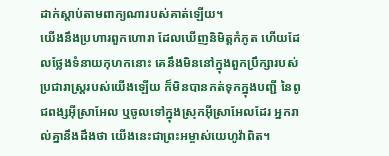ដាក់ស្តាប់តាមពាក្យណារបស់គាត់ឡើយ។
យើងនឹងប្រហារពួកហោរា ដែលឃើញនិមិត្តកំភូត ហើយដែលថ្លែងទំនាយកុហកនោះ គេនឹងមិននៅក្នុងពួកប្រឹក្សារបស់ប្រជារាស្ត្ររបស់យើងឡើយ ក៏មិនបានកត់ទុកក្នុងបញ្ជី នៃពូជពង្សអ៊ីស្រាអែល ឬចូលទៅក្នុងស្រុកអ៊ីស្រាអែលដែរ អ្នករាល់គ្នានឹងដឹងថា យើងនេះជាព្រះអម្ចាស់យេហូវ៉ាពិត។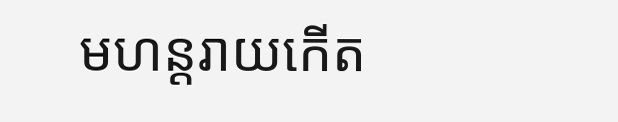មហន្តរាយកើត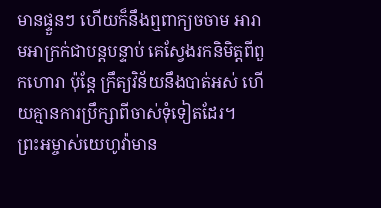មានផ្ទួនៗ ហើយក៏នឹងឮពាក្យចចាម អារាមអាក្រក់ជាបន្តបន្ទាប់ គេស្វែងរកនិមិត្តពីពួកហោរា ប៉ុន្តែ ក្រឹត្យវិន័យនឹងបាត់អស់ ហើយគ្មានការប្រឹក្សាពីចាស់ទុំទៀតដែរ។
ព្រះអម្ចាស់យេហូវ៉ាមាន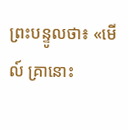ព្រះបន្ទូលថា៖ «មើល៍ គ្រានោះ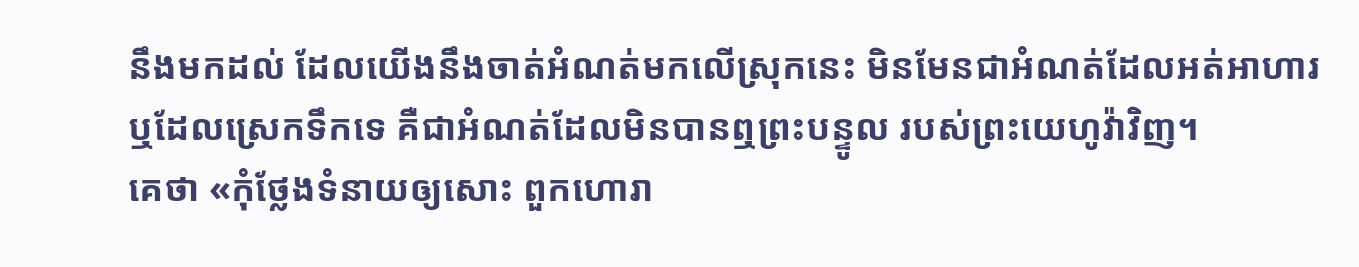នឹងមកដល់ ដែលយើងនឹងចាត់អំណត់មកលើស្រុកនេះ មិនមែនជាអំណត់ដែលអត់អាហារ ឬដែលស្រេកទឹកទេ គឺជាអំណត់ដែលមិនបានឮព្រះបន្ទូល របស់ព្រះយេហូវ៉ាវិញ។
គេថា «កុំថ្លែងទំនាយឲ្យសោះ ពួកហោរា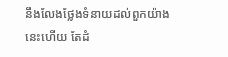នឹងលែងថ្លែងទំនាយដល់ពួកយ៉ាងនេះហើយ តែដំ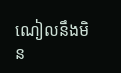ណៀលនឹងមិន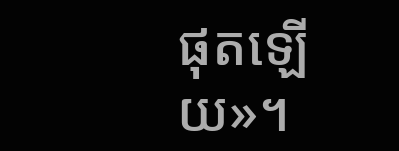ផុតឡើយ»។